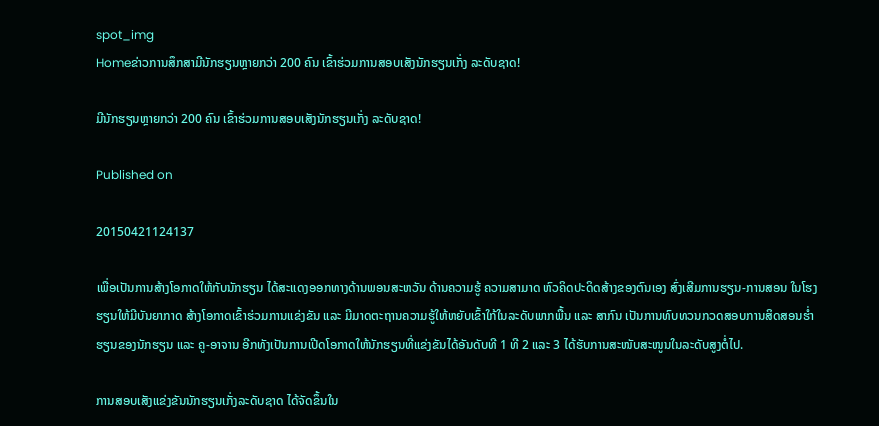spot_img
Homeຂ່າວການສຶກສາມີນັກຮຽນຫຼາຍກວ່າ 200 ຄົນ ເຂົ້າຮ່ວມການສອບເສັງນັກຮຽນເກັ່ງ ລະດັບຊາດ!

ມີນັກຮຽນຫຼາຍກວ່າ 200 ຄົນ ເຂົ້າຮ່ວມການສອບເສັງນັກຮຽນເກັ່ງ ລະດັບຊາດ!

Published on

20150421124137

ເພື່ອເປັນການສ້າງໂອກາດໃຫ້ກັບນັກຮຽນ ໄດ້ສະແດງອອກທາງດ້ານພອນສະຫວັນ ດ້ານຄວາມຮູ້ ຄວາມສາມາດ ຫົວຄິດປະດິດສ້າງຂອງຕົນເອງ ສົ່ງເສີມການຮຽນ-ການສອນ ໃນໂຮງຮຽນໃຫ້ມີບັນຍາກາດ ສ້າງໂອກາດເຂົ້າຮ່ວມການແຂ່ງຂັນ ແລະ ມີມາດຕະຖານຄວາມຮູ້ໃຫ້ຫຍັບເຂົ້າໃກ້ໃນລະດັບພາກພື້ນ ແລະ ສາກົນ ເປັນການທົບທວນກວດສອບການສິດສອນຮ່ຳຮຽນຂອງນັກຮຽນ ແລະ ຄູ-ອາຈານ ອີກທັງເປັນການເປີດໂອກາດໃຫ້ນັກຮຽນທີ່ແຂ່ງຂັນໄດ້ອັນດັບທີ 1 ທີ 2 ແລະ 3 ໄດ້ຮັບການສະໜັບສະໜູນໃນລະດັບສູງຕໍ່ໄປ.

ການສອບເສັງແຂ່ງຂັນນັກຮຽນເກັ່ງລະດັບຊາດ ໄດ້ຈັດຂຶ້ນໃນ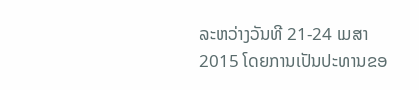ລະຫວ່າງວັນທີ 21-24 ເມສາ 2015 ໂດຍການເປັນປະທານຂອ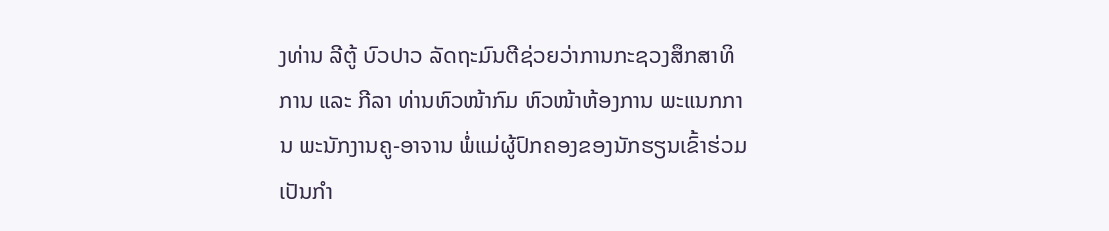ງທ່ານ ລີຕູ້ ບົວປາວ ລັດຖະມົນຕີຊ່ວຍວ່າການກະຊວງສຶກສາທິການ ແລະ ກີລາ ທ່ານຫົວໜ້າກົມ ຫົວໜ້າຫ້ອງການ ພະແນກການ ພະນັກງານຄູ-ອາຈານ ພໍ່ແມ່ຜູ້ປົກຄອງຂອງນັກຮຽນເຂົ້າຮ່ວມເປັນກຳ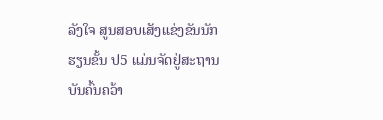ລັງໃຈ ສູນສອບເສັງແຂ່ງຂັນນັກຮຽນຂັ້ນ ປ5 ແມ່ນຈັດຢູ່ສະຖານບັນຄົ້ນຄວ້າ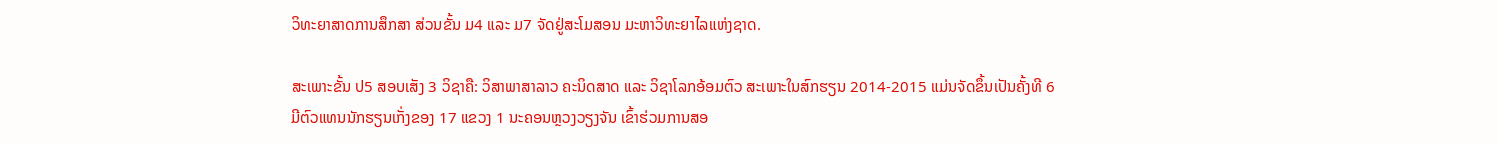ວິທະຍາສາດການສຶກສາ ສ່ວນຂັ້ນ ມ4 ແລະ ມ7 ຈັດຢູ່ສະໂມສອນ ມະຫາວິທະຍາໄລແຫ່ງຊາດ.

ສະເພາະຂັ້ນ ປ5 ສອບເສັງ 3 ວິຊາຄື: ວິສາພາສາລາວ ຄະນິດສາດ ແລະ ວິຊາໂລກອ້ອມຕົວ ສະເພາະໃນສົກຮຽນ 2014-2015 ແມ່ນຈັດຂຶ້ນເປັນຄັ້ງທີ 6 ມີຕົວແທນນັກຮຽນເກັ່ງຂອງ 17 ແຂວງ 1 ນະຄອນຫຼວງວຽງຈັນ ເຂົ້າຮ່ວມການສອ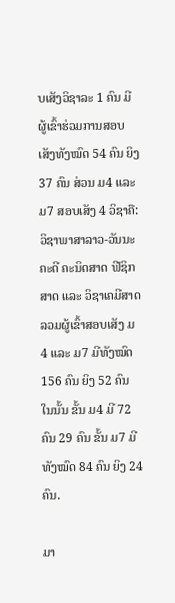ບເສັງວິຊາລະ 1 ຄົນ ມີຜູ້ເຂົ້າຮ່ວມການສອບເສັງທັງໝົດ 54 ຄົນ ຍິງ 37 ຄົນ ສ່ວນ ມ4 ແລະ ມ7 ສອບເສັງ 4 ວິຊາຄື: ວິຊາພາສາລາວ-ວັນນະຄະດີ ຄະນິດສາດ ຟີຊິກສາດ ແລະ ວິຊາເຄມີສາດ ລວມຜູ້ເຂົ້າສອບເສັງ ມ4 ແລະ ມ7 ມີທັງໝົດ 156 ຄົນ ຍິງ 52 ຄົນ ໃນນັ້ນ ຂັ້ນ ມ4 ມີ 72 ຄົນ 29 ຄົນ ຂັ້ນ ມ7 ມີທັງໝົດ 84 ຄົນ ຍິງ 24 ຄົນ.

ມາ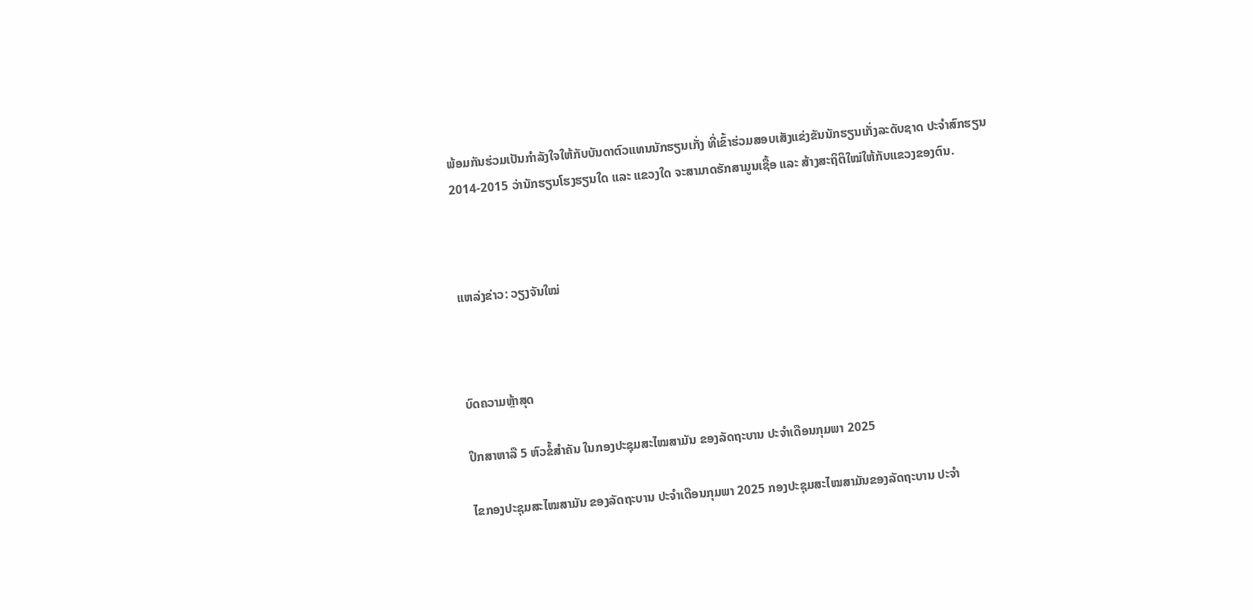ພ້ອມກັນຮ່ວມເປັນກຳລັງໃຈໃຫ້ກັບບັນດາຕົວແທນນັກຮຽນເກັ່ງ ທີ່ເຂົ້າຮ່ວມສອບເສັງແຂ່ງຂັນນັກຮຽນເກັ່ງລະດັບຊາດ ປະຈຳສົກຮຽນ 2014-2015 ວ່ານັກຮຽນໂຮງຮຽນໃດ ແລະ ແຂວງໃດ ຈະສາມາດຮັກສາມູນເຊື້ອ ແລະ ສ້າງສະຖິຕິໃໝ່ໃຫ້ກັບແຂວງຂອງຕົນ.



ແຫລ່ງຂ່າວ: ວຽງຈັນໃໝ່



ບົດຄວາມຫຼ້າສຸດ

ປຶກສາຫາລື 5 ຫົວຂໍ້ສຳຄັນ ໃນກອງປະຊຸມສະໄໝສາມັນ ຂອງລັດຖະບານ ປະຈຳເດືອນກຸມພາ 2025

ໄຂກອງປະຊຸມສະໄໝສາມັນ ຂອງລັດຖະບານ ປະຈຳເດືອນກຸມພາ 2025 ກອງປະຊຸມສະໄໝສາມັນຂອງລັດຖະບານ ປະຈຳ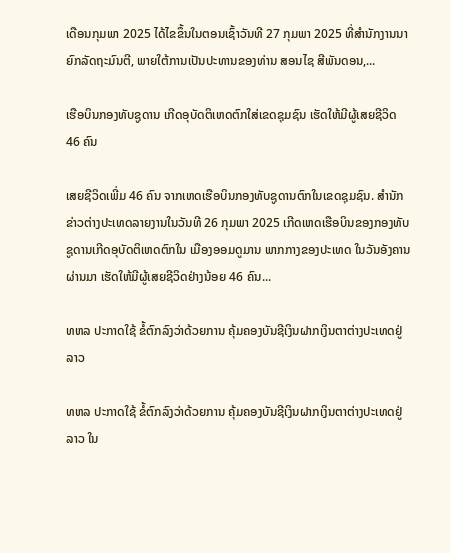ເດືອນກຸມພາ 2025 ໄດ້ໄຂຂຶ້ນໃນຕອນເຊົ້າວັນທີ 27 ກຸມພາ 2025 ທີ່ສໍານັກງານນາຍົກລັດຖະມົນຕີ, ພາຍໃຕ້ການເປັນປະທານຂອງທ່ານ ສອນໄຊ ສີພັນດອນ,...

ເຮືອບິນກອງທັບຊູດານ ເກີດອຸບັດຕິເຫດຕົກໃສ່ເຂດຊຸມຊົນ ເຮັດໃຫ້ມີຜູ້ເສຍຊີວິດ 46 ຄົນ

ເສຍຊີວິດເພີ່ມ 46 ຄົນ ຈາກເຫດເຮືອບິນກອງທັບຊູດານຕົກໃນເຂດຊຸມຊົນ. ສຳນັກຂ່າວຕ່າງປະເທດລາຍງານໃນວັນທີ 26 ກຸມພາ 2025 ເກີດເຫດເຮືອບິນຂອງກອງທັບຊູດານເກີດອຸບັດຕິເຫດຕົກໃນ ເມືອງອອມດູມານ ພາກກາງຂອງປະເທດ ໃນວັນອັງຄານຜ່ານມາ ເຮັດໃຫ້ມີຜູ້ເສຍຊີວິດຢ່າງນ້ອຍ 46 ຄົນ...

ທຫລ ປະກາດໃຊ້ ຂໍ້ຕົກລົງວ່າດ້ວຍການ ຄຸ້ມຄອງບັນຊີເງິນຝາກເງິນຕາຕ່າງປະເທດຢູ່ ລາວ

ທຫລ ປະກາດໃຊ້ ຂໍ້ຕົກລົງວ່າດ້ວຍການ ຄຸ້ມຄອງບັນຊີເງິນຝາກເງິນຕາຕ່າງປະເທດຢູ່ ລາວ ໃນ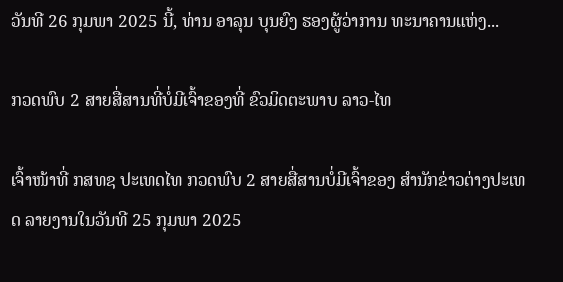ວັນທີ 26 ກຸມພາ 2025 ນີ້, ທ່ານ ອາລຸນ ບຸນຍົງ ຮອງຜູ້ວ່າການ ທະນາຄານແຫ່ງ...

ກວດພົບ 2 ສາຍສື່ສານທີ່ບໍ່ມີເຈົ້າຂອງທີ່ ຂົວມິດຕະພາບ ລາວ-ໄທ

ເຈົ້າໜ້າທີ່ ກສທຊ ປະເທດໄທ ກວດພົບ 2 ສາຍສື່ສານບໍ່ມີເຈົ້າຂອງ ສຳນັກຂ່າວຕ່າງປະເທດ ລາຍງານໃນວັນທີ 25 ກຸມພາ 2025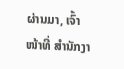ຜ່ານມາ, ເຈົ້າໜ້າທີ່ ສຳນັກງາ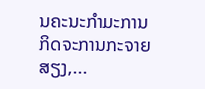ນຄະນະກຳມະການ ກິດຈະການກະຈາຍສຽງ,...